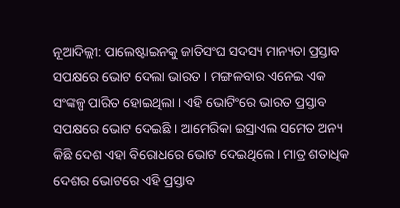ନୂଆଦିଲ୍ଲୀ: ପାଲେଷ୍ଟାଇନକୁ ଜାତିସଂଘ ସଦସ୍ୟ ମାନ୍ୟତା ପ୍ରସ୍ତାବ ସପକ୍ଷରେ ଭୋଟ ଦେଲା ଭାରତ । ମଙ୍ଗଳବାର ଏନେଇ ଏକ ସଂଙ୍କଳ୍ପ ପାରିତ ହୋଇଥିଲା । ଏହି ଭୋଟିଂରେ ଭାରତ ପ୍ରସ୍ତାବ ସପକ୍ଷରେ ଭୋଟ ଦେଇଛି । ଆମେରିକା ଇସ୍ରାଏଲ ସମେତ ଅନ୍ୟ କିଛି ଦେଶ ଏହା ବିରୋଧରେ ଭୋଟ ଦେଇଥିଲେ । ମାତ୍ର ଶତାଧିକ ଦେଶର ଭୋଟରେ ଏହି ପ୍ରସ୍ତାବ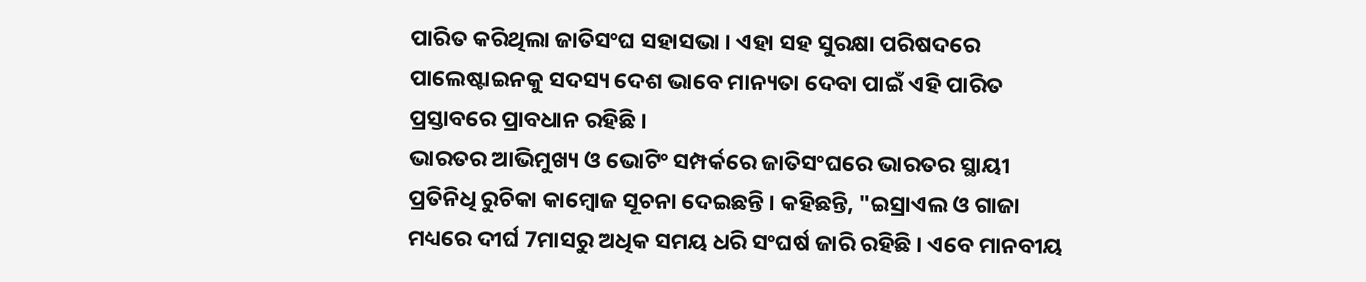ପାରିତ କରିଥିଲା ଜାତିସଂଘ ସହାସଭା । ଏହା ସହ ସୁରକ୍ଷା ପରିଷଦରେ ପାଲେଷ୍ଟାଇନକୁ ସଦସ୍ୟ ଦେଶ ଭାବେ ମାନ୍ୟତା ଦେବା ପାଇଁ ଏହି ପାରିତ ପ୍ରସ୍ତାବରେ ପ୍ରାବଧାନ ରହିଛି ।
ଭାରତର ଆଭିମୁଖ୍ୟ ଓ ଭୋଟିଂ ସମ୍ପର୍କରେ ଜାତିସଂଘରେ ଭାରତର ସ୍ଥାୟୀ ପ୍ରତିନିଧି ରୁଚିକା କାମ୍ବୋଜ ସୂଚନା ଦେଇଛନ୍ତି । କହିଛନ୍ତି, "ଇସ୍ରାଏଲ ଓ ଗାଜା ମଧ୍ୟରେ ଦୀର୍ଘ 7ମାସରୁ ଅଧିକ ସମୟ ଧରି ସଂଘର୍ଷ ଜାରି ରହିଛି । ଏବେ ମାନବୀୟ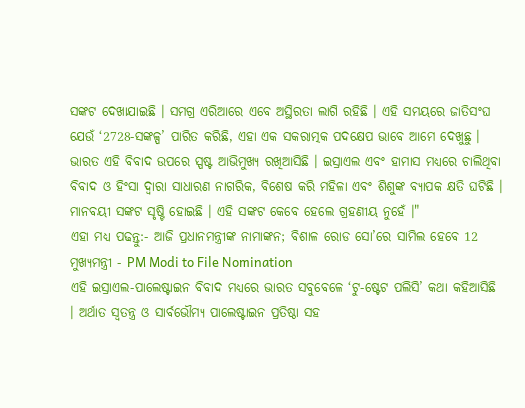ସଙ୍କଟ ଦେଖାଯାଇଛି । ସମଗ୍ର ଏରିଆରେ ଏବେ ଅସ୍ଥିରତା ଲାଗି ରହିଛି । ଏହି ସମୟରେ ଜାତିସଂଘ ଯେଉଁ ‘2728-ସଙ୍କଳ୍ପ’ ପାରିତ କରିଛି, ଏହା ଏକ ସକରାତ୍ମକ ପଦକ୍ଷେପ ଭାବେ ଆମେ ଦେଖୁଛୁ । ଭାରତ ଏହି ବିବାଦ ଉପରେ ସ୍ପଷ୍ଟ ଆଭିମୁଖ୍ୟ ରଖିଆସିଛି । ଇସ୍ରାଏଲ ଏବଂ ହାମାସ ମଧ୍ୟରେ ଚାଲିଥିବା ବିବାଦ ଓ ହିଂସା ଦ୍ବାରା ସାଧାରଣ ନାଗରିକ, ବିଶେଷ କରି ମହିଳା ଏବଂ ଶିଶୁଙ୍କ ବ୍ୟାପକ କ୍ଷତି ଘଟିଛି । ମାନବୟୀ ସଙ୍କଟ ସୃଷ୍ଟି ହୋଇଛି । ଏହି ସଙ୍କଟ କେବେ ହେଲେ ଗ୍ରହଣୀୟ ନୁହେଁ ।"
ଏହା ମଧ୍ୟ ପଢନ୍ତୁ:- ଆଜି ପ୍ରଧାନମନ୍ତ୍ରୀଙ୍କ ନାମାଙ୍କନ; ବିଶାଳ ରୋଡ ସୋ’ରେ ସାମିଲ ହେବେ 12 ମୁଖ୍ୟମନ୍ତ୍ରୀ - PM Modi to File Nomination
ଏହି ଇସ୍ରାଏଲ-ପାଲେଷ୍ଟାଇନ ବିବାଦ ମଧ୍ୟରେ ଭାରତ ସବୁବେଳେ ‘ଟୁ-ଷ୍ଟେଟ ପଲିସି’ କଥା କହିଆସିଛି । ଅର୍ଥାତ ସ୍ବତନ୍ତ୍ର ଓ ସାର୍ବଭୌମ୍ୟ ପାଲେଷ୍ଟାଇନ ପ୍ରତିଷ୍ଠା ସହ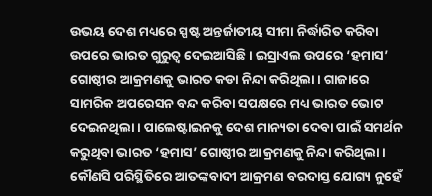ଉଭୟ ଦେଶ ମଧ୍ୟରେ ସ୍ପଷ୍ଟ ଅନ୍ତର୍ଜାତୀୟ ସୀମା ନିର୍ଦ୍ଧାରିତ କରିବା ଉପରେ ଭାରତ ଗୁରୁତ୍ବ ଦେଇଆସିଛି । ଇସ୍ରାଏଲ ଉପରେ ‘ହମାସ’ ଗୋଷ୍ଠୀର ଆକ୍ରମଣକୁ ଭାରତ କଡା ନିନ୍ଦା କରିଥିଲା । ଗାଜାରେ ସାମରିକ ଅପରେସନ ବନ୍ଦ କରିବା ସପକ୍ଷରେ ମଧ୍ୟ ଭାରତ ଭୋଟ ଦେଇନଥିଲା । ପାଲେଷ୍ଟାଇନକୁ ଦେଶ ମାନ୍ୟତା ଦେବା ପାଇଁ ସମର୍ଥନ କରୁଥିବା ଭାରତ ‘ହମାସ’ ଗୋଷ୍ଠୀର ଆକ୍ରମଣକୁ ନିନ୍ଦା କରିଥିଲା । କୌଣସି ପରିସ୍ଥିତିରେ ଆତଙ୍କବାଦୀ ଆକ୍ରମଣ ବରଦାସ୍ତ ଯୋଗ୍ୟ ନୁହେଁ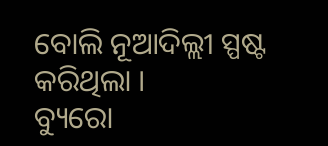ବୋଲି ନୂଆଦିଲ୍ଲୀ ସ୍ପଷ୍ଟ କରିଥିଲା ।
ବ୍ୟୁରୋ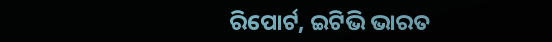ରିପୋର୍ଟ, ଇଟିଭି ଭାରତ